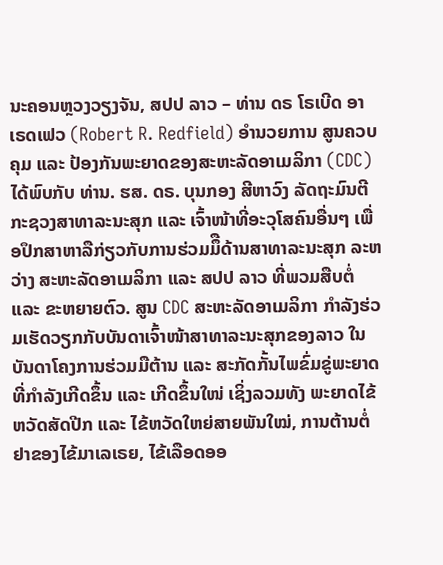ນະຄອນຫຼວງວຽງຈັນ, ສປປ ລາວ – ທ່ານ ດຣ ໂຣເບີດ ອາ ເຣດເຟວ (Robert R. Redfield) ອໍານວຍການ ສູນຄວບຄຸມ ແລະ ປ້ອງກັນພະຍາດຂອງສະຫະລັດອາເມລິກາ (CDC) ໄດ້ພົບກັບ ທ່ານ. ຮສ. ດຣ. ບຸນກອງ ສີຫາວົງ ລັດຖະມົນຕີກະຊວງສາທາລະນະສຸກ ແລະ ເຈົ້າໜ້າທີ່ອະວຸໂສຄົນອື່ນໆ ເພື່ອປຶກສາຫາລືກ່ຽວກັບການຮ່ວມມຶືດ້ານສາທາລະນະສຸກ ລະຫວ່າງ ສະຫະລັດອາເມລິກາ ແລະ ສປປ ລາວ ທີ່ພວມສືບຕໍ່ ແລະ ຂະຫຍາຍຕົວ. ສູນ CDC ສະຫະລັດອາເມລິກາ ກໍາລັງຮ່ວມເຮັດວຽກກັບບັນດາເຈົ້າໜ້າສາທາລະນະສຸກຂອງລາວ ໃນບັນດາໂຄງການຮ່ວມມືຕ້ານ ແລະ ສະກັດກັ້ນໄພຂົ່ມຂູ່ພະຍາດທີ່ກໍາລັງເກີດຂຶ້ນ ແລະ ເກີດຂຶ້ນໃໜ່ ເຊິ່ງລວມທັງ ພະຍາດໄຂ້ຫວັດສັດປີກ ແລະ ໄຂ້ຫວັດໃຫຍ່ສາຍພັນໃໝ່, ການຕ້ານຕໍ່ຢາຂອງໄຂ້ມາເລເຣຍ, ໄຂ້ເລືອດອອ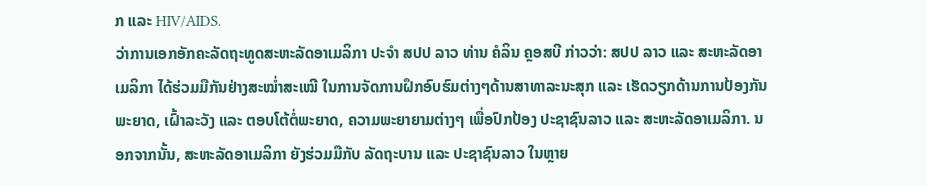ກ ແລະ HIV/AIDS.
ວ່າການເອກອັກຄະລັດຖະທູດສະຫະລັດອາເມລິກາ ປະຈໍາ ສປປ ລາວ ທ່ານ ຄໍລິນ ຄຼອສບີ ກ່າວວ່າ: ສປປ ລາວ ແລະ ສະຫະລັດອາເມລິກາ ໄດ້ຮ່ວມມືກັນຢ່າງສະໝໍ່າສະເໝີ ໃນການຈັດການຝຶກອົບຮົມຕ່າງໆດ້ານສາທາລະນະສຸກ ແລະ ເຮັດວຽກດ້ານການປ້ອງກັນພະຍາດ, ເຝົ້າລະວັງ ແລະ ຕອບໂຕ້ຕໍ່ພະຍາດ, ຄວາມພະຍາຍາມຕ່າງໆ ເພື່ອປົກປ້ອງ ປະຊາຊົນລາວ ແລະ ສະຫະລັດອາເມລິກາ. ນອກຈາກນັ້ນ, ສະຫະລັດອາເມລິກາ ຍັງຮ່ວມມືກັບ ລັດຖະບານ ແລະ ປະຊາຊົນລາວ ໃນຫຼາຍ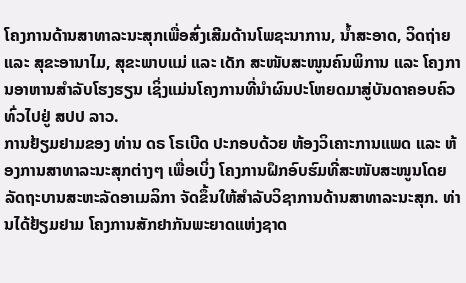ໂຄງການດ້ານສາທາລະນະສຸກເພື່ອສົ່ງເສີມດ້ານໂພຊະນາການ, ນໍ້າສະອາດ, ວິດຖ່າຍ ແລະ ສຸຂະອານາໄມ, ສຸຂະພາບແມ່ ແລະ ເດັກ ສະໜັບສະໜູນຄົນພິການ ແລະ ໂຄງການອາຫານສຳລັບໂຮງຮຽນ ເຊິ່ງແມ່ນໂຄງການທີ່ນໍາຜົນປະໂຫຍດມາສູ່ບັນດາຄອບຄົວທົ່ວໄປຢູ່ ສປປ ລາວ.
ການຢ້ຽມຢາມຂອງ ທ່ານ ດຣ ໂຣເບີດ ປະກອບດ້ວຍ ຫ້ອງວິເຄາະການແພດ ແລະ ຫ້ອງການສາທາລະນະສຸກຕ່າງໆ ເພື່ອເບິ່ງ ໂຄງການຝຶກອົບຮົມທີ່ສະໜັບສະໜູນໂດຍລັດຖະບານສະຫະລັດອາເມລິກາ ຈັດຂຶ້ນໃຫ້ສໍາລັບວິຊາການດ້ານສາທາລະນະສຸກ. ທ່ານໄດ້ຢ້ຽມຢາມ ໂຄງການສັກຢາກັນພະຍາດແຫ່ງຊາດ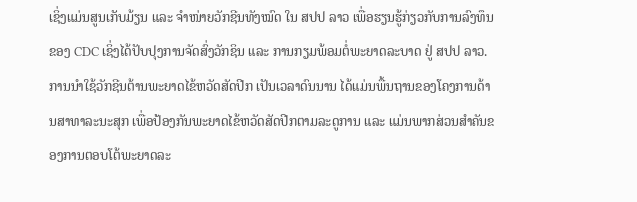ເຊິ່ງແມ່ນສູນເກັບມ້ຽນ ແລະ ຈໍາໜ່າຍວັກຊີນທັງໝົດ ໃນ ສປປ ລາວ ເພື່ອຮຽນຮູ້ກ່ຽວກັບການລົງທຶນຂອງ CDC ເຊິ່ງໄດ້ປັບປຸງການຈັດສົ່ງວັກຊິນ ແລະ ການກຽມພ້ອມຕໍ່ພະຍາດລະບາດ ຢູ່ ສປປ ລາວ. ການນໍາໃຊ້ວັກຊີນຕ້ານພະຍາດໄຂ້ຫວັດສັດປີກ ເປັນເວລາດົນນານ ໄດ້ແມ່ນພື້ນຖານຂອງໂຄງການດ້ານສາທາລະນະສຸກ ເພື່ອປ້ອງກັນພະຍາດໄຂ້ຫວັດສັດປີກຕາມລະດູການ ແລະ ແມ່ນພາກສ່ວນສໍາຄັນຂອງການຕອບໂຕ້ພະຍາດລະ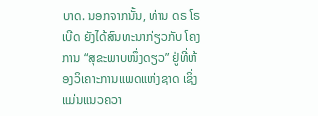ບາດ. ນອກຈາກນັ້ນ, ທ່ານ ດຣ ໂຣເບີດ ຍັງໄດ້ສົນທະນາກ່ຽວກັບ ໂຄງການ “ສຸຂະພາບໜຶ່ງດຽວ” ຢູ່ທີ່ຫ້ອງວິເຄາະການແພດແຫ່ງຊາດ ເຊິ່ງແມ່ນແນວຄວາ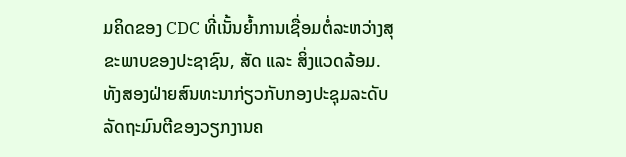ມຄິດຂອງ CDC ທີ່ເນັ້ນຍໍ້າການເຊື່ອມຕໍ່ລະຫວ່າງສຸຂະພາບຂອງປະຊາຊົນ, ສັດ ແລະ ສິ່ງແວດລ້ອມ.
ທັງສອງຝ່າຍສົນທະນາກ່ຽວກັບກອງປະຊຸມລະດັບລັດຖະມົນຕີຂອງວຽກງານຄ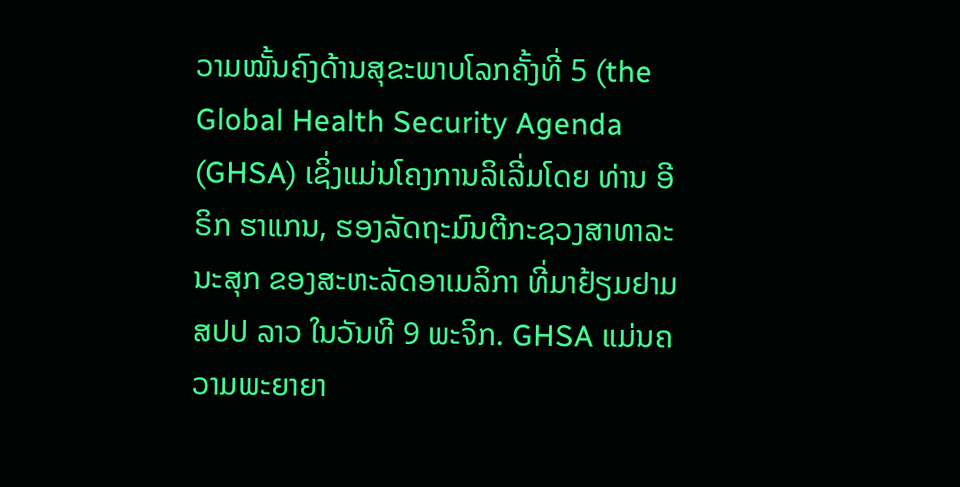ວາມໝັ້ນຄົງດ້ານສຸຂະພາບໂລກຄັ້ງທີ່ 5 (the Global Health Security Agenda (GHSA) ເຊິ່ງແມ່ນໂຄງການລິເລີ່ມໂດຍ ທ່ານ ອີຣິກ ຮາແກນ, ຮອງລັດຖະມົນຕີກະຊວງສາທາລະນະສຸກ ຂອງສະຫະລັດອາເມລິກາ ທີ່ມາຢ້ຽມຢາມ ສປປ ລາວ ໃນວັນທີ 9 ພະຈິກ. GHSA ແມ່ນຄວາມພະຍາຍາ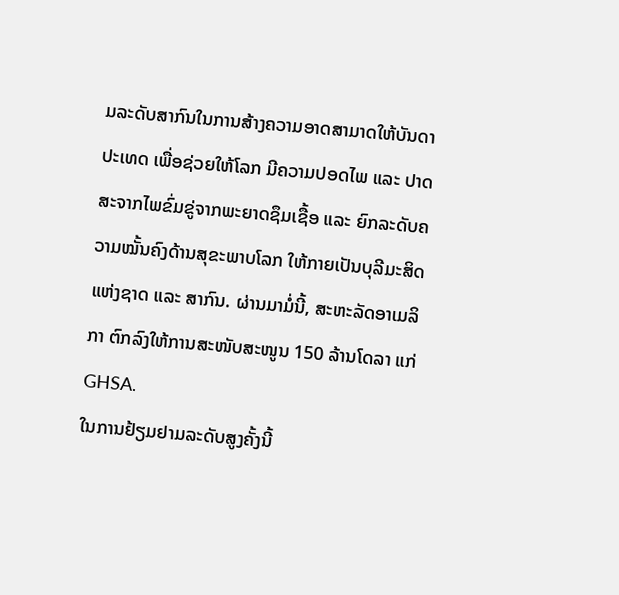ມລະດັບສາກົນໃນການສ້າງຄວາມອາດສາມາດໃຫ້ບັນດາປະເທດ ເພື່ອຊ່ວຍໃຫ້ໂລກ ມີຄວາມປອດໄພ ແລະ ປາດສະຈາກໄພຂົ່ມຂູ່ຈາກພະຍາດຊຶມເຊື້ອ ແລະ ຍົກລະດັບຄວາມໝັ້ນຄົງດ້ານສຸຂະພາບໂລກ ໃຫ້ກາຍເປັນບຸລີມະສິດແຫ່ງຊາດ ແລະ ສາກົນ. ຜ່ານມາມໍ່ນີ້, ສະຫະລັດອາເມລິກາ ຕົກລົງໃຫ້ການສະໜັບສະໜູນ 150 ລ້ານໂດລາ ແກ່ GHSA.
ໃນການຢ້ຽມຢາມລະດັບສູງຄັ້ງນີ້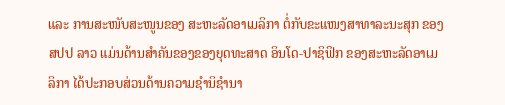ແລະ ການສະໜັບສະໜູນຂອງ ສະຫະລັດອາເມລິກາ ຕໍ່ກັບຂະແໜງສາທາລະນະສຸກ ຂອງ ສປປ ລາວ ແມ່ນດ້ານສໍາຄັນຂອງຂອງຍຸດທະສາດ ອິນໂດ-ປາຊິຟິກ ຂອງສະຫະລັດອາເມລິກາ ໄດ້ປະກອບສ່ວນດ້ານຄວາມຊຳນິຊໍານາ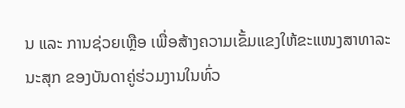ນ ແລະ ການຊ່ວຍເຫຼືອ ເພື່ອສ້າງຄວາມເຂັ້ມແຂງໃຫ້ຂະແໜງສາທາລະນະສຸກ ຂອງບັນດາຄູ່ຮ່ວມງານໃນທົ່ວ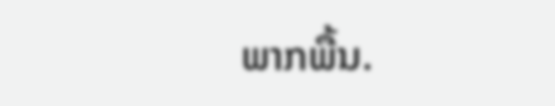ພາກພື້ນ.